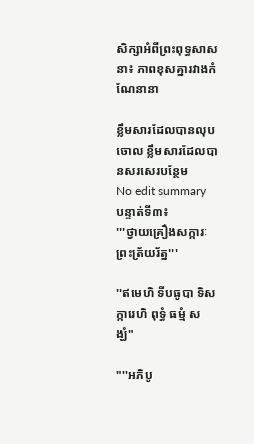សិក្សាអំពីព្រះពុទ្ធសាសនា៖ ភាពខុសគ្នារវាងកំណែនានា

ខ្លឹមសារដែលបានលុបចោល ខ្លឹមសារដែលបានសរសេរបន្ថែម
No edit summary
បន្ទាត់ទី៣៖
'''ថ្វាយគ្រឿងសក្ការៈព្រះត្រ័យរ័ត្ន'''

''ឥមេហិ ទីបធូបា ទិសក្ការេហិ ពុទ្ធំ ធម្មំ សង្ឃំ"

"''អភិបូ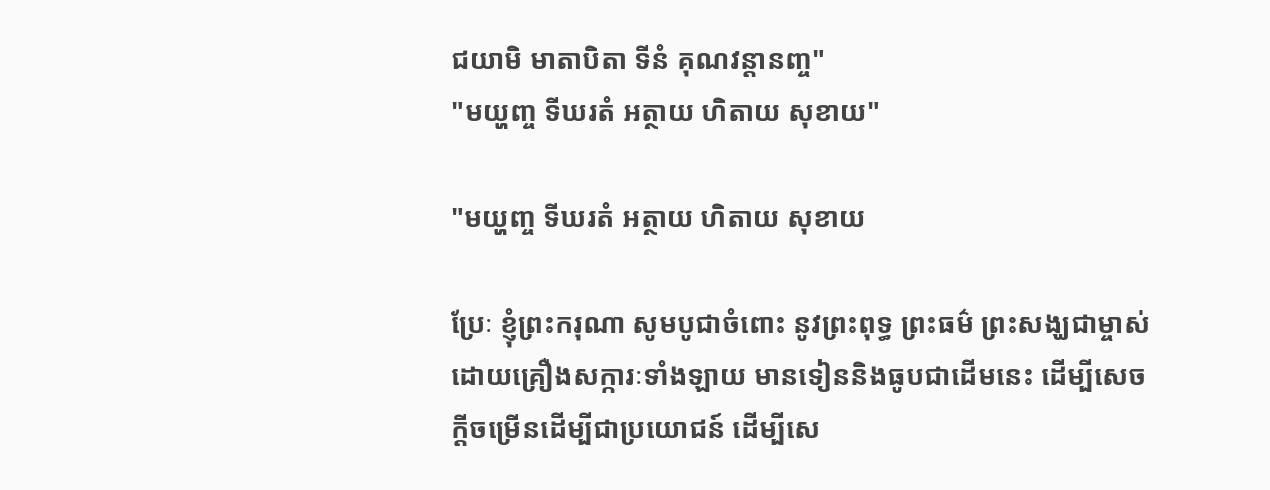ជយាមិ មាតាបិតា ទីនំ គុណវន្តានញ្ច"
"មយ្ហញ្ច ទីឃរតំ អត្ថាយ ហិតាយ សុខាយ"

"មយ្ហញ្ច ទីឃរតំ អត្ថាយ ហិតាយ សុខាយ

ប្រែៈ ខ្ញុំព្រះករុណា សូមបូជាចំពោះ នូវព្រះពុទ្ធ ព្រះធម៌ ព្រះសង្ឃជាម្ចាស់ ដោយគ្រឿងសក្ការៈទាំងឡាយ មានទៀននិងធូបជាដើមនេះ ដើម្បីសេចក្តីចម្រើនដើម្បីជាប្រយោជន៍ ដើម្បីសេ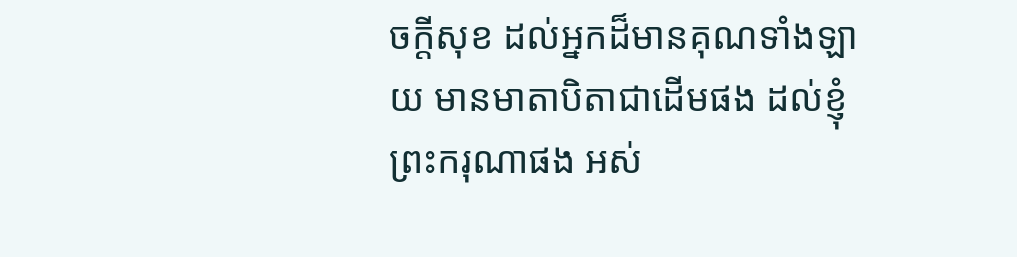ចក្តីសុខ ដល់អ្នកដ៏មានគុណទាំងឡាយ មានមាតាបិតាជាដើមផង ដល់ខ្ញុំព្រះករុណាផង អស់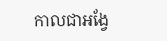កាលជាអង្វែ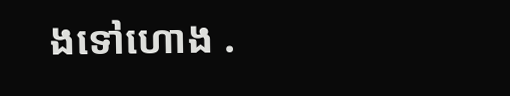ងទៅហោង .